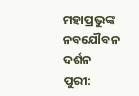ମହାପ୍ରଭୁଙ୍କ ନବଯୌବନ ଦର୍ଶନ
ପୁରୀ: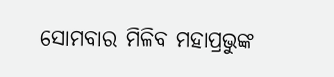ସୋମବାର ମିଳିବ ମହାପ୍ରଭୁଙ୍କ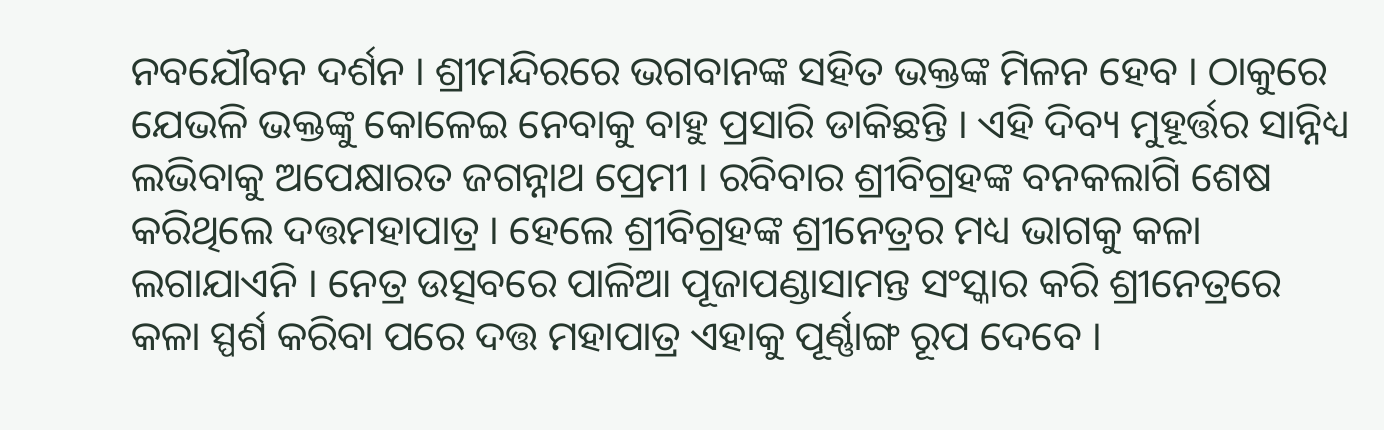ନବଯୌବନ ଦର୍ଶନ । ଶ୍ରୀମନ୍ଦିରରେ ଭଗବାନଙ୍କ ସହିତ ଭକ୍ତଙ୍କ ମିଳନ ହେବ । ଠାକୁରେ ଯେଭଳି ଭକ୍ତଙ୍କୁ କୋଳେଇ ନେବାକୁ ବାହୁ ପ୍ରସାରି ଡାକିଛନ୍ତି । ଏହି ଦିବ୍ୟ ମୁହୂର୍ତ୍ତର ସାନ୍ନିଧ୍ୟ ଲଭିବାକୁ ଅପେକ୍ଷାରତ ଜଗନ୍ନାଥ ପ୍ରେମୀ । ରବିବାର ଶ୍ରୀବିଗ୍ରହଙ୍କ ବନକଲାଗି ଶେଷ କରିଥିଲେ ଦତ୍ତମହାପାତ୍ର । ହେଲେ ଶ୍ରୀବିଗ୍ରହଙ୍କ ଶ୍ରୀନେତ୍ରର ମଧ୍ୟ ଭାଗକୁ କଳା ଲଗାଯାଏନି । ନେତ୍ର ଉତ୍ସବରେ ପାଳିଆ ପୂଜାପଣ୍ଡାସାମନ୍ତ ସଂସ୍କାର କରି ଶ୍ରୀନେତ୍ରରେ କଳା ସ୍ପର୍ଶ କରିବା ପରେ ଦତ୍ତ ମହାପାତ୍ର ଏହାକୁ ପୂର୍ଣ୍ଣାଙ୍ଗ ରୂପ ଦେବେ ।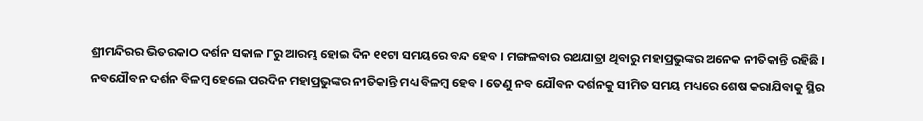ଶ୍ରୀମନ୍ଦିରର ଭିତରକାଠ ଦର୍ଶନ ସକାଳ ୮ରୁ ଆରମ୍ଭ ହୋଇ ଦିନ ୧୧ଟା ସମୟରେ ବନ୍ଦ ହେବ । ମଙ୍ଗଳବାର ରଥଯାତ୍ରା ଥିବାରୁ ମହାପ୍ରଭୁଙ୍କର ଅନେକ ନୀତିକାନ୍ତି ରହିଛି । ନବଯୌବନ ଦର୍ଶନ ବିଳମ୍ବ ହେଲେ ପରଦିନ ମହାପ୍ରଭୁଙ୍କର ନୀତିକାନ୍ତି ମଧ୍ୟ ବିଳମ୍ବ ହେବ । ତେଣୁ ନବ ଯୌବନ ଦର୍ଶନକୁ ସୀମିତ ସମୟ ମଧ୍ୟରେ ଶେଷ କରାଯିବାକୁ ସ୍ଥିର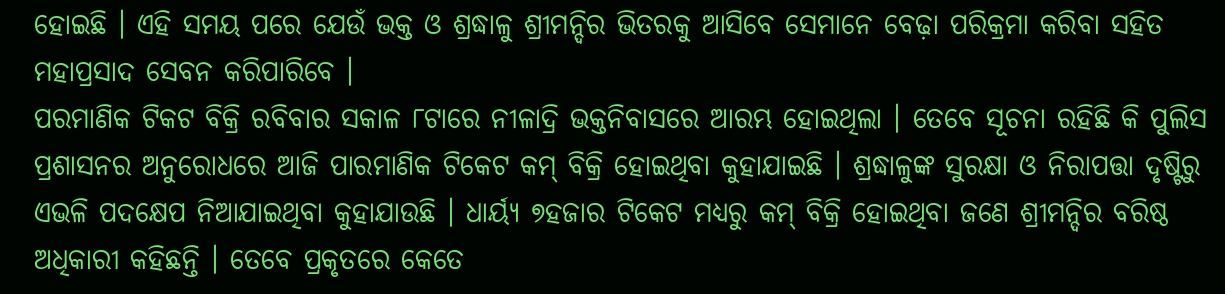ହୋଇଛି । ଏହି ସମୟ ପରେ ଯେଉଁ ଭକ୍ତ ଓ ଶ୍ରଦ୍ଧାଳୁ ଶ୍ରୀମନ୍ଦିର ଭିତରକୁ ଆସିବେ ସେମାନେ ବେଢ଼ା ପରିକ୍ରମା କରିବା ସହିତ ମହାପ୍ରସାଦ ସେବନ କରିପାରିବେ ।
ପରମାଣିକ ଟିକଟ ବିକ୍ରି ରବିବାର ସକାଳ ୮ଟାରେ ନୀଳାଦ୍ରି ଭକ୍ତନିବାସରେ ଆରମ୍ଭ ହୋଇଥିଲା । ତେବେ ସୂଚନା ରହିଛି କି ପୁଲିସ ପ୍ରଶାସନର ଅନୁରୋଧରେ ଆଜି ପାରମାଣିକ ଟିକେଟ କମ୍ ବିକ୍ରି ହୋଇଥିବା କୁହାଯାଇଛି । ଶ୍ରଦ୍ଧାଳୁଙ୍କ ସୁରକ୍ଷା ଓ ନିରାପତ୍ତା ଦୃଷ୍ଟିରୁ ଏଭଳି ପଦକ୍ଷେପ ନିଆଯାଇଥିବା କୁହାଯାଉଛି । ଧାର୍ୟ୍ୟ ୭ହଜାର ଟିକେଟ ମଧ୍ୟରୁ କମ୍ ବିକ୍ରି ହୋଇଥିବା ଜଣେ ଶ୍ରୀମନ୍ଦିର ବରିଷ୍ଠ ଅଧିକାରୀ କହିଛନ୍ତି । ତେବେ ପ୍ରକୃତରେ କେତେ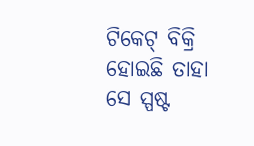ଟିକେଟ୍ ବିକ୍ରି ହୋଇଛି ତାହା ସେ ସ୍ପଷ୍ଟ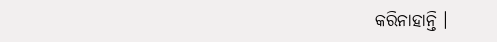କରିନାହାନ୍ତି ।